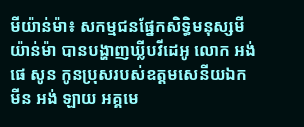មីយ៉ាន់ម៉ា៖ សកម្មជនផ្នែកសិទ្ធិមនុស្សមីយ៉ាន់ម៉ា បានបង្ហាញឃ្លីបវីដេអូ លោក អង់ ផេ សូន កូនប្រុសរបស់ឧត្ដមសេនីយឯក មីន អង់ ឡាយ អគ្គមេ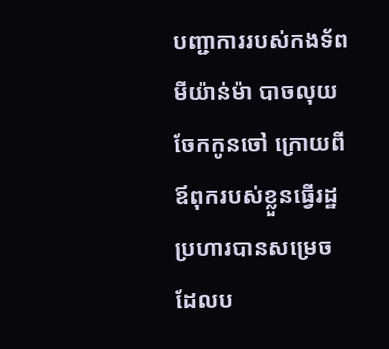បញ្ជាការរបស់កងទ័ពមីយ៉ាន់ម៉ា បាចលុយចែកកូនចៅ ក្រោយពីឪពុករបស់ខ្លួនធ្វើរដ្ឋប្រហារបានសម្រេច ដែលប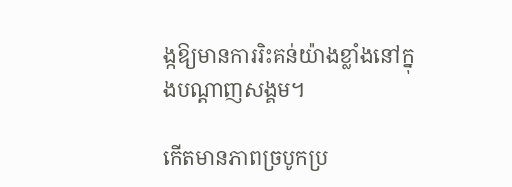ង្កឱ្យមានការរិះគន់យ៉ាងខ្លាំងនៅក្នុងបណ្ដាញសង្គម។

កើតមានភាពច្របូកប្រ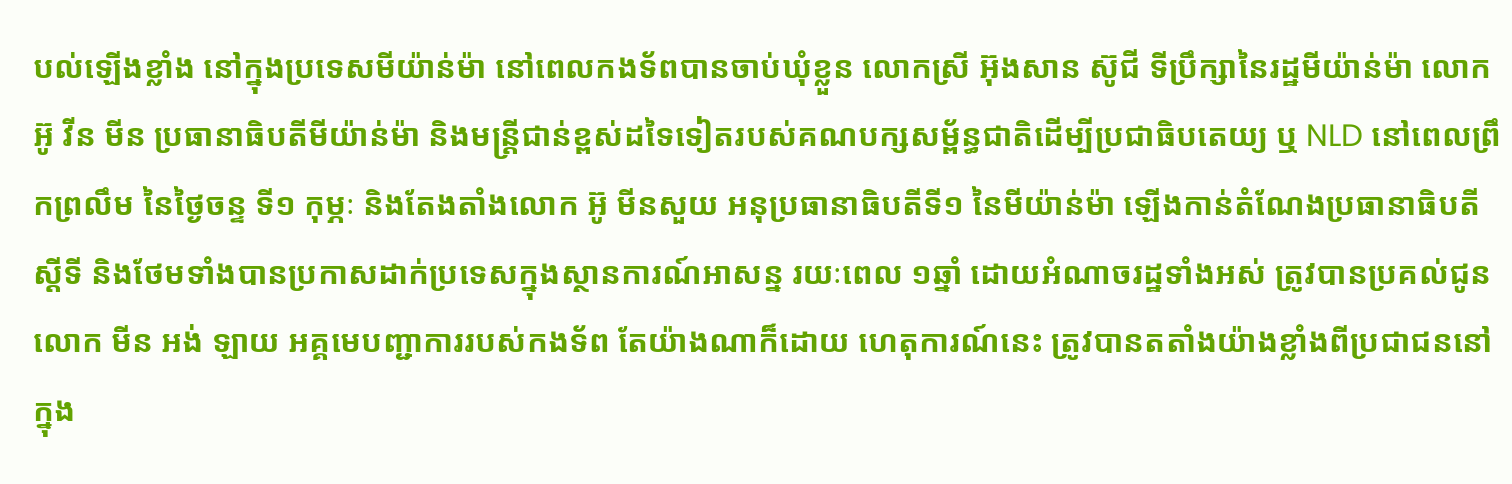បល់ឡើងខ្លាំង នៅក្នុងប្រទេសមីយ៉ាន់ម៉ា នៅពេលកងទ័ពបានចាប់ឃុំខ្លួន លោកស្រី អ៊ុងសាន ស៊ូជី ទីប្រឹក្សានៃរដ្ឋមីយ៉ាន់ម៉ា លោក អ៊ូ វីន មីន ប្រធានាធិបតីមីយ៉ាន់ម៉ា និងមន្ត្រីជាន់ខ្ពស់ដទៃទៀតរបស់គណបក្សសម្ព័ន្ធជាតិដើម្បីប្រជាធិបតេយ្យ ឬ NLD នៅពេលព្រឹកព្រលឹម នៃថ្ងៃចន្ទ ទី១ កុម្ភៈ និងតែងតាំងលោក អ៊ូ មីនសួយ អនុប្រធានាធិបតីទី១ នៃមីយ៉ាន់ម៉ា ឡើងកាន់តំណែងប្រធានាធិបតីស្ដីទី និងថែមទាំងបានប្រកាសដាក់ប្រទេសក្នុងស្ថានការណ៍អាសន្ន រយៈពេល ១ឆ្នាំ ដោយអំណាចរដ្ឋទាំងអស់ ត្រូវបានប្រគល់ជូនលោក មីន អង់ ឡាយ អគ្គមេបញ្ជាការរបស់កងទ័ព តែយ៉ាងណាក៏ដោយ ហេតុការណ៍នេះ ត្រូវបានតតាំងយ៉ាងខ្លាំងពីប្រជាជននៅក្នុង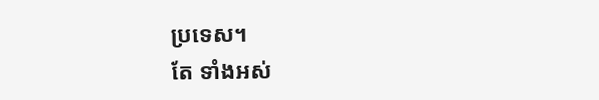ប្រទេស។
តែ ទាំងអស់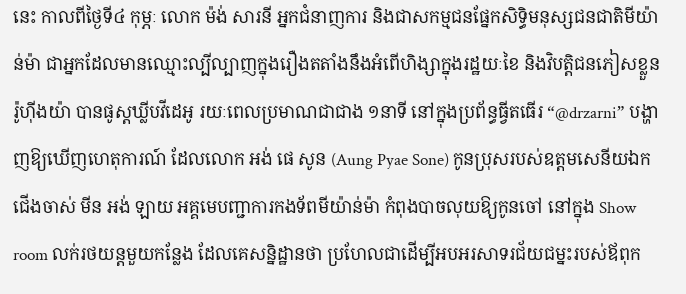នេះ កាលពីថ្ងៃទី៤ កុម្ភៈ លោក ម៉ង់ សារនី អ្នកជំនាញការ និងជាសកម្មជនផ្នែកសិទ្ធិមនុស្សជនជាតិមីយ៉ាន់ម៉ា ជាអ្នកដែលមានឈ្មោះល្បីល្បាញក្នុងរឿងតតាំងនឹងអំពើហិង្សាក្នុងរដ្ឋយៈខៃ និងវិបត្តិជនភៀសខ្លួនរ៉ូហ៊ីងយ៉ា បានផូស្តឃ្លីបវីដេអូ រយៈពេលប្រមាណជាជាង ១នាទី នៅក្នុងប្រព័ន្ធធ្វីតធើរ “@drzarni” បង្ហាញឱ្យឃើញហេតុការណ៍ ដែលលោក អង់ ផេ សូន (Aung Pyae Sone) កូនប្រុសរបស់ឧត្ដមសេនីយឯកជើងចាស់ មីន អង់ ឡាយ អគ្គមេបញ្ជាការកងទ័ពមីយ៉ាន់ម៉ា កំពុងបាចលុយឱ្យកូនចៅ នៅក្នុង Show room លក់រថយន្តមួយកន្លែង ដែលគេសន្និដ្ឋានថា ប្រហែលជាដើម្បីអបអរសាទរជ័យជម្នះរបស់ឪពុក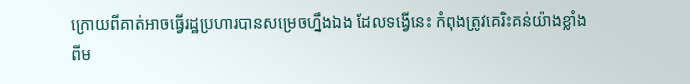ក្រោយពីគាត់អាចធ្វើរដ្ឋប្រហារបានសម្រេចហ្នឹងឯង ដែលទង្វើនេះ កំពុងត្រូវគេរិះគន់យ៉ាងខ្លាំងពីម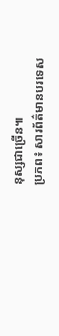នុស្សជាច្រើន៕
ប្រភព៖ សារព័ត៌មានបរទេស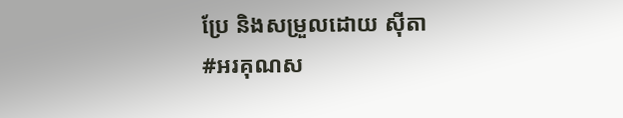ប្រែ និងសម្រួលដោយ ស៊ីតា
#អរគុណស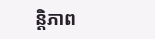ន្តិភាព